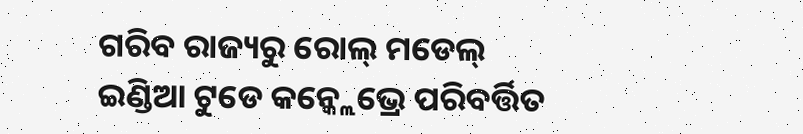ଗରିବ ରାଜ୍ୟରୁ ରୋଲ୍ ମଡେଲ୍
ଇଣ୍ଡିଆ ଟୁଡେ କନ୍କ୍ଲେଭ୍ରେ ପରିବର୍ତ୍ତିତ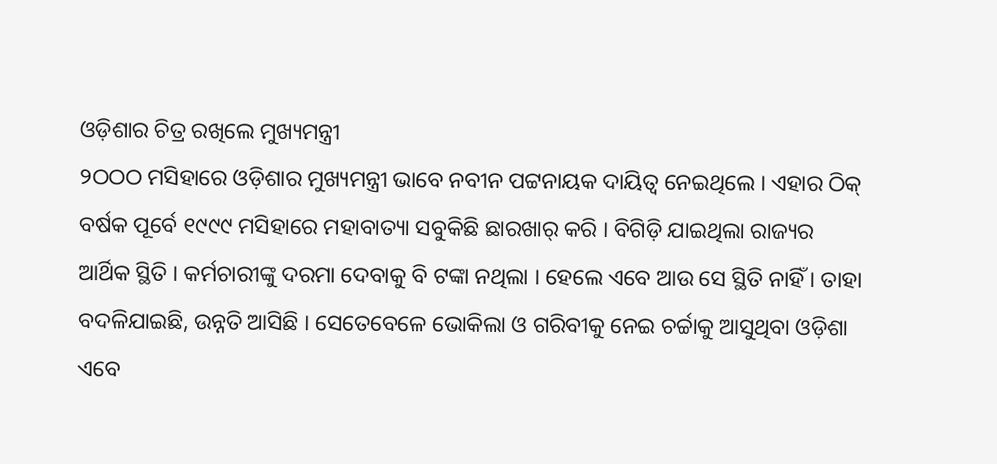ଓଡ଼ିଶାର ଚିତ୍ର ରଖିଲେ ମୁଖ୍ୟମନ୍ତ୍ରୀ
୨ଠଠଠ ମସିହାରେ ଓଡ଼ିଶାର ମୁଖ୍ୟମନ୍ତ୍ରୀ ଭାବେ ନବୀନ ପଟ୍ଟନାୟକ ଦାୟିତ୍ୱ ନେଇଥିଲେ । ଏହାର ଠିକ୍ ବର୍ଷକ ପୂର୍ବେ ୧୯୯୯ ମସିହାରେ ମହାବାତ୍ୟା ସବୁକିଛି ଛାରଖାର୍ କରି । ବିଗିଡ଼ି ଯାଇଥିଲା ରାଜ୍ୟର ଆର୍ଥିକ ସ୍ଥିତି । କର୍ମଚାରୀଙ୍କୁ ଦରମା ଦେବାକୁ ବି ଟଙ୍କା ନଥିଲା । ହେଲେ ଏବେ ଆଉ ସେ ସ୍ଥିତି ନାହିଁ । ତାହା ବଦଳିଯାଇଛି, ଉନ୍ନତି ଆସିଛି । ସେତେବେଳେ ଭୋକିଲା ଓ ଗରିବୀକୁ ନେଇ ଚର୍ଚ୍ଚାକୁ ଆସୁଥିବା ଓଡ଼ିଶା ଏବେ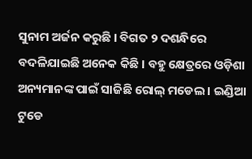ସୁନାମ ଅର୍ଜନ କରୁଛି । ବିଗତ ୨ ଦଶନ୍ଧିରେ ବଦଳିଯାଇଛି ଅନେକ କିଛି । ବହୁ କ୍ଷେତ୍ରରେ ଓଡ଼ିଶା ଅନ୍ୟମାନଙ୍କ ପାଇଁ ସାଜିଛି ରୋଲ୍ ମଡେଲ । ଇଣ୍ଡିଆ ଟୁଡେ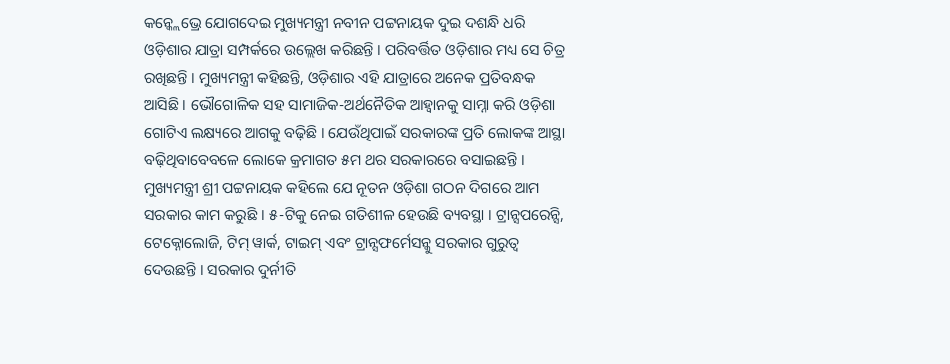କନ୍କ୍ଲେଭ୍ରେ ଯୋଗଦେଇ ମୁଖ୍ୟମନ୍ତ୍ରୀ ନବୀନ ପଟ୍ଟନାୟକ ଦୁଇ ଦଶନ୍ଧି ଧରି ଓଡ଼ିଶାର ଯାତ୍ରା ସମ୍ପର୍କରେ ଉଲ୍ଲେଖ କରିଛନ୍ତି । ପରିବର୍ତ୍ତିତ ଓଡ଼ିଶାର ମଧ୍ୟ ସେ ଚିତ୍ର ରଖିଛନ୍ତି । ମୁଖ୍ୟମନ୍ତ୍ରୀ କହିଛନ୍ତି, ଓଡ଼ିଶାର ଏହି ଯାତ୍ରାରେ ଅନେକ ପ୍ରତିବନ୍ଧକ ଆସିଛି । ଭୌଗୋଳିକ ସହ ସାମାଜିକ-ଅର୍ଥନୈତିକ ଆହ୍ୱାନକୁ ସାମ୍ନା କରି ଓଡ଼ିଶା ଗୋଟିଏ ଲକ୍ଷ୍ୟରେ ଆଗକୁ ବଢ଼ିଛି । ଯେଉଁଥିପାଇଁ ସରକାରଙ୍କ ପ୍ରତି ଲୋକଙ୍କ ଆସ୍ଥା ବଢ଼ିଥିବାବେବଳେ ଲୋକେ କ୍ରମାଗତ ୫ମ ଥର ସରକାରରେ ବସାଇଛନ୍ତି ।
ମୁଖ୍ୟମନ୍ତ୍ରୀ ଶ୍ରୀ ପଟ୍ଟନାୟକ କହିଲେ ଯେ ନୂତନ ଓଡ଼ିଶା ଗଠନ ଦିଗରେ ଆମ ସରକାର କାମ କରୁଛି । ୫-ଟିକୁ ନେଇ ଗତିଶୀଳ ହେଉଛି ବ୍ୟବସ୍ଥା । ଟ୍ରାନ୍ସପରେନ୍ସି, ଟେକ୍ନୋଲୋଜି, ଟିମ୍ ୱାର୍କ, ଟାଇମ୍ ଏବଂ ଟ୍ରାନ୍ସଫର୍ମେସନ୍କୁ ସରକାର ଗୁରୁତ୍ୱ ଦେଉଛନ୍ତି । ସରକାର ଦୁର୍ନୀତି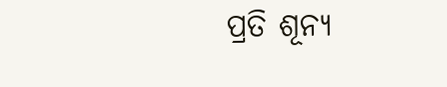ପ୍ରତି ଶୂନ୍ୟ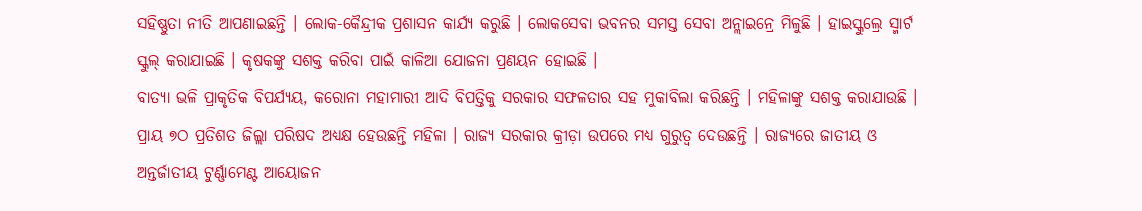ସହିଷ୍ଣୁତା ନୀତି ଆପଣାଇଛନ୍ତି । ଲୋକ-କୈନ୍ଦ୍ରୀକ ପ୍ରଶାସନ କାର୍ଯ୍ୟ କରୁଛି । ଲୋକସେବା ଭବନର ସମସ୍ତ ସେବା ଅନ୍ଲାଇନ୍ରେ ମିଳୁଛି । ହାଇସ୍କୁଲ୍ରେ ସ୍ମାର୍ଟ ସ୍କୁଲ୍ କରାଯାଇଛି । କୃଷକଙ୍କୁ ସଶକ୍ତ କରିବା ପାଇଁ କାଳିଆ ଯୋଜନା ପ୍ରଣୟନ ହୋଇଛି ।
ବାତ୍ୟା ଭଳି ପ୍ରାକୃତିକ ବିପର୍ଯ୍ୟୟ, କରୋନା ମହାମାରୀ ଆଦି ବିପତ୍ତିକୁ ସରକାର ସଫଳତାର ସହ ମୁକାବିଲା କରିଛନ୍ତି । ମହିଳାଙ୍କୁ ସଶକ୍ତ କରାଯାଉଛି । ପ୍ରାୟ ୭ଠ ପ୍ରତିଶତ ଜିଲ୍ଲା ପରିଷଦ ଅଧ୍ୟକ୍ଷ ହେଉଛନ୍ତି ମହିଳା । ରାଜ୍ୟ ସରକାର କ୍ରୀଡ଼ା ଉପରେ ମଧ୍ୟ ଗୁରୁତ୍ୱ ଦେଉଛନ୍ତି । ରାଜ୍ୟରେ ଜାତୀୟ ଓ ଅନ୍ତର୍ଜାତୀୟ ଟୁର୍ଣ୍ଣାମେଣ୍ଟ ଆୟୋଜନ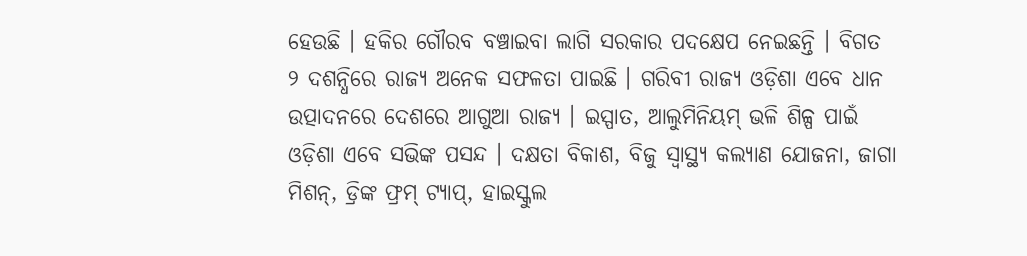ହେଉଛି । ହକିର ଗୌରବ ବଞ୍ଚାଇବା ଲାଗି ସରକାର ପଦକ୍ଷେପ ନେଇଛନ୍ତି । ବିଗତ ୨ ଦଶନ୍ଧିରେ ରାଜ୍ୟ ଅନେକ ସଫଳତା ପାଇଛି । ଗରିବୀ ରାଜ୍ୟ ଓଡ଼ିଶା ଏବେ ଧାନ ଉତ୍ପାଦନରେ ଦେଶରେ ଆଗୁଆ ରାଜ୍ୟ । ଇସ୍ପାତ, ଆଲୁମିନିୟମ୍ ଭଳି ଶିଳ୍ପ ପାଇଁ ଓଡ଼ିଶା ଏବେ ସଭିଙ୍କ ପସନ୍ଦ । ଦକ୍ଷତା ବିକାଶ, ବିଜୁ ସ୍ୱାସ୍ଥ୍ୟ କଲ୍ୟାଣ ଯୋଜନା, ଜାଗା ମିଶନ୍, ଡ୍ରିଙ୍କ ଫ୍ରମ୍ ଟ୍ୟାପ୍, ହାଇସ୍କୁଲ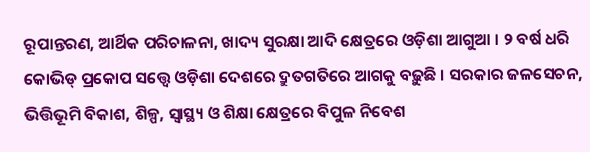ରୂପାନ୍ତରଣ, ଆର୍ଥିକ ପରିଚାଳନା, ଖାଦ୍ୟ ସୁରକ୍ଷା ଆଦି କ୍ଷେତ୍ରରେ ଓଡ଼ିଶା ଆଗୁଆ । ୨ ବର୍ଷ ଧରି କୋଭିଡ୍ ପ୍ରକୋପ ସତ୍ତ୍ୱେ ଓଡ଼ିଶା ଦେଶରେ ଦ୍ରୁତଗତିରେ ଆଗକୁ ବଢ଼ୁଛି । ସରକାର ଜଳସେଚନ, ଭିତ୍ତିଭୂମି ବିକାଶ, ଶିଳ୍ପ, ସ୍ୱାସ୍ଥ୍ୟ ଓ ଶିକ୍ଷା କ୍ଷେତ୍ରରେ ବିପୁଳ ନିବେଶ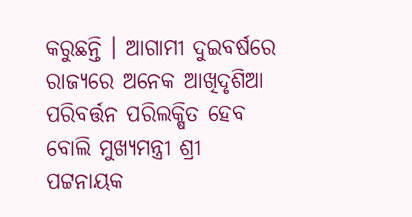କରୁଛନ୍ତି । ଆଗାମୀ ଦୁଇବର୍ଷରେ ରାଜ୍ୟରେ ଅନେକ ଆଖିଦୃଶିଆ ପରିବର୍ତ୍ତନ ପରିଲକ୍ଷିତ ହେବ ବୋଲି ମୁଖ୍ୟମନ୍ତ୍ରୀ ଶ୍ରୀ ପଟ୍ଟନାୟକ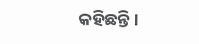କହିଛନ୍ତି ।